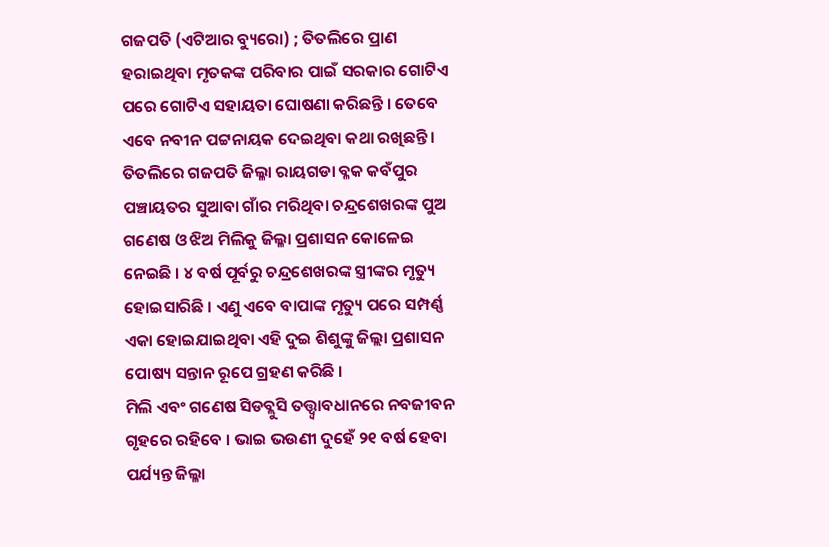ଗଜପତି (ଏଟିଆର ବ୍ୟୁରୋ) ; ତିତଲିରେ ପ୍ରାଣ ହରାଇଥିବା ମୃତକଙ୍କ ପରିବାର ପାଇଁ ସରକାର ଗୋଟିଏ ପରେ ଗୋଟିଏ ସହାୟତା ଘୋଷଣା କରିଛନ୍ତି । ତେବେ ଏବେ ନବୀନ ପଟ୍ଟନାୟକ ଦେଇଥିବା କଥା ରଖିଛନ୍ତି । ତିତଲିରେ ଗଜପତି ଜିଲ୍ଳା ରାୟଗଡା ବ୍ଳକ କବଁପୁର ପଞ୍ଚାୟତର ସୁଆବା ଗାଁର ମରିଥିବା ଚନ୍ଦ୍ରଶେଖରଙ୍କ ପୁଅ ଗଣେଷ ଓ ଝିଅ ମିଲିକୁ ଜିଲ୍ଳା ପ୍ରଶାସନ କୋଳେଇ ନେଇଛି । ୪ ବର୍ଷ ପୂର୍ବରୁ ଚନ୍ଦ୍ରଶେଖରଙ୍କ ସ୍ତ୍ରୀଙ୍କର ମୃତ୍ୟୁ ହୋଇସାରିଛି । ଏଣୁ ଏବେ ବାପାଙ୍କ ମୃତ୍ୟୁ ପରେ ସମ୍ପର୍ଣ୍ଣ ଏକା ହୋଇଯାଇଥିବା ଏହି ଦୁଇ ଶିଶୁଙ୍କୁ ଜିଲ୍ଲା ପ୍ରଶାସନ ପୋଷ୍ୟ ସନ୍ତାନ ରୂପେ ଗ୍ରହଣ କରିଛି ।
ମିଲି ଏବଂ ଗଣେଷ ସିଡବ୍ଲୁସି ତତ୍ତ୍ୱ୍ୱାବଧାନରେ ନବଜୀବନ ଗୃହରେ ରହିବେ । ଭାଇ ଭଉଣୀ ଦୁହେଁ ୨୧ ବର୍ଷ ହେବା ପର୍ଯ୍ୟନ୍ତ ଜିଲ୍ଳା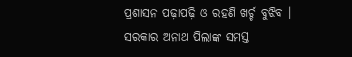ପ୍ରଶାସନ ପଢ଼ାପଢ଼ି ଓ ରହଣି ଖର୍ଚ୍ଚ ବୁଝିବ । ସରକାର ଅନାଥ ପିଲାଙ୍କ ସମସ୍ତ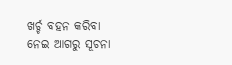ଖର୍ଚ୍ଚ ବହନ କରିବା ନେଇ ଆଗରୁ ସୂଚନା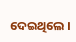ଦେଇଥିଲେ ।